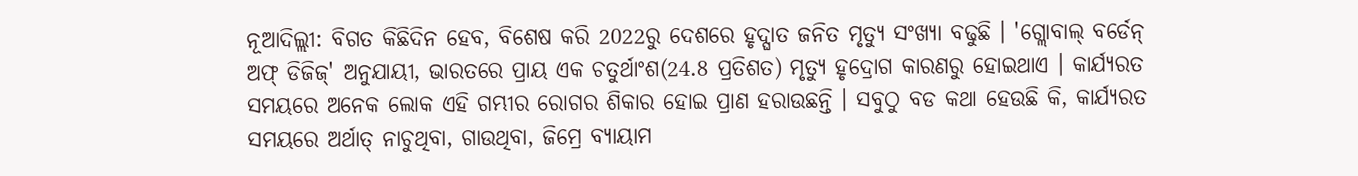ନୂଆଦିଲ୍ଲୀ: ବିଗତ କିଛିଦିନ ହେବ, ବିଶେଷ କରି 2022ରୁ ଦେଶରେ ହୃଦ୍ଘାତ ଜନିତ ମୃତ୍ୟୁ ସଂଖ୍ୟା ବଢୁଛି । 'ଗ୍ଲୋବାଲ୍ ବର୍ଡେନ୍ ଅଫ୍ ଡିଜିଜ୍' ଅନୁଯାୟୀ, ଭାରତରେ ପ୍ରାୟ ଏକ ଚତୁର୍ଥାଂଶ(24.8 ପ୍ରତିଶତ) ମୃତ୍ୟୁ ହୃଦ୍ରୋଗ କାରଣରୁ ହୋଇଥାଏ । କାର୍ଯ୍ୟରତ ସମୟରେ ଅନେକ ଲୋକ ଏହି ଗମ୍ଭୀର ରୋଗର ଶିକାର ହୋଇ ପ୍ରାଣ ହରାଉଛନ୍ତି । ସବୁଠୁ ବଡ କଥା ହେଉଛି କି, କାର୍ଯ୍ୟରତ ସମୟରେ ଅର୍ଥାତ୍ ନାଚୁଥିବା, ଗାଉଥିବା, ଜିମ୍ରେ ବ୍ୟାୟାମ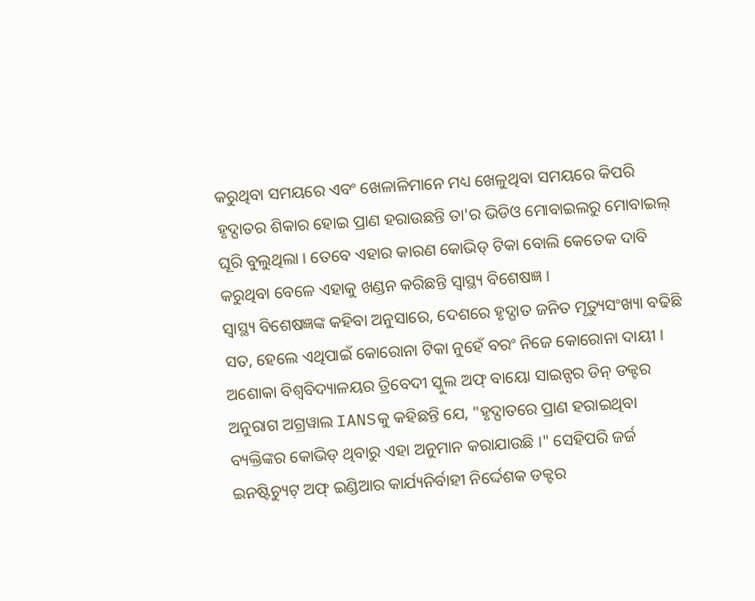କରୁଥିବା ସମୟରେ ଏବଂ ଖେଳାଳିମାନେ ମଧ୍ୟ ଖେଳୁଥିବା ସମୟରେ କିପରି ହୃଦ୍ଘାତର ଶିକାର ହୋଇ ପ୍ରାଣ ହରାଉଛନ୍ତି ତା'ର ଭିଡିଓ ମୋବାଇଲରୁ ମୋବାଇଲ୍ ଘୂରି ବୁଲୁଥିଲା । ତେବେ ଏହାର କାରଣ କୋଭିଡ୍ ଟିକା ବୋଲି କେତେକ ଦାବି କରୁଥିବା ବେଳେ ଏହାକୁ ଖଣ୍ଡନ କରିଛନ୍ତି ସ୍ବାସ୍ଥ୍ୟ ବିଶେଷଜ୍ଞ ।
ସ୍ବାସ୍ଥ୍ୟ ବିଶେଷଜ୍ଞଙ୍କ କହିବା ଅନୁସାରେ, ଦେଶରେ ହୃଦ୍ଘାତ ଜନିତ ମୃତ୍ୟୁସଂଖ୍ୟା ବଢିଛି ସତ, ହେଲେ ଏଥିପାଇଁ କୋରୋନା ଟିକା ନୁହେଁ ବରଂ ନିଜେ କୋରୋନା ଦାୟୀ । ଅଶୋକା ବିଶ୍ୱବିଦ୍ୟାଳୟର ତ୍ରିବେଦୀ ସ୍କୁଲ ଅଫ୍ ବାୟୋ ସାଇନ୍ସର ଡିନ୍ ଡକ୍ଟର ଅନୁରାଗ ଅଗ୍ରୱାଲ IANSକୁ କହିଛନ୍ତି ଯେ, "ହୃଦ୍ଘାତରେ ପ୍ରାଣ ହରାଇଥିବା ବ୍ୟକ୍ତିଙ୍କର କୋଭିଡ୍ ଥିବାରୁ ଏହା ଅନୁମାନ କରାଯାଉଛି ।" ସେହିପରି ଜର୍ଜ ଇନଷ୍ଟିଚ୍ୟୁଟ୍ ଅଫ୍ ଇଣ୍ଡିଆର କାର୍ଯ୍ୟନିର୍ବାହୀ ନିର୍ଦ୍ଦେଶକ ଡକ୍ଟର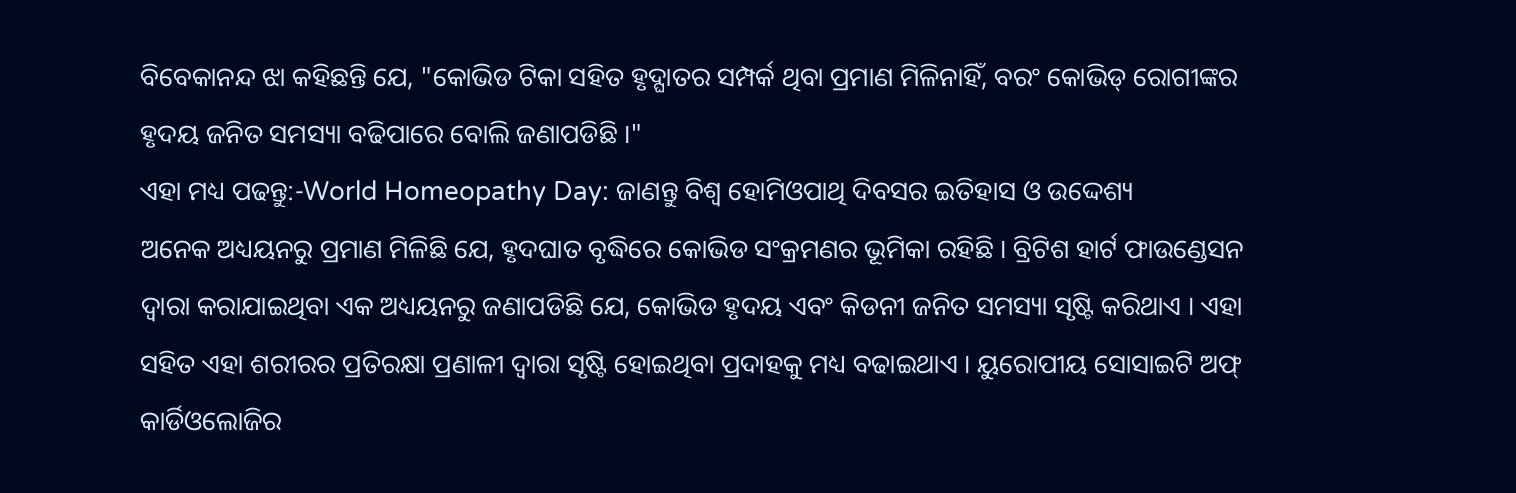ବିବେକାନନ୍ଦ ଝା କହିଛନ୍ତି ଯେ, "କୋଭିଡ ଟିକା ସହିତ ହୃଦ୍ଘାତର ସମ୍ପର୍କ ଥିବା ପ୍ରମାଣ ମିଳିନାହିଁ, ବରଂ କୋଭିଡ୍ ରୋଗୀଙ୍କର ହୃଦୟ ଜନିତ ସମସ୍ୟା ବଢିପାରେ ବୋଲି ଜଣାପଡିଛି ।"
ଏହା ମଧ୍ୟ ପଢନ୍ତୁ:-World Homeopathy Day: ଜାଣନ୍ତୁ ବିଶ୍ବ ହୋମିଓପାଥି ଦିବସର ଇତିହାସ ଓ ଉଦ୍ଦେଶ୍ୟ
ଅନେକ ଅଧ୍ୟୟନରୁ ପ୍ରମାଣ ମିଳିଛି ଯେ, ହୃଦଘାତ ବୃଦ୍ଧିରେ କୋଭିଡ ସଂକ୍ରମଣର ଭୂମିକା ରହିଛି । ବ୍ରିଟିଶ ହାର୍ଟ ଫାଉଣ୍ଡେସନ ଦ୍ୱାରା କରାଯାଇଥିବା ଏକ ଅଧ୍ୟୟନରୁ ଜଣାପଡିଛି ଯେ, କୋଭିଡ ହୃଦୟ ଏବଂ କିଡନୀ ଜନିତ ସମସ୍ୟା ସୃଷ୍ଟି କରିଥାଏ । ଏହା ସହିତ ଏହା ଶରୀରର ପ୍ରତିରକ୍ଷା ପ୍ରଣାଳୀ ଦ୍ୱାରା ସୃଷ୍ଟି ହୋଇଥିବା ପ୍ରଦାହକୁ ମଧ୍ୟ ବଢାଇଥାଏ । ୟୁରୋପୀୟ ସୋସାଇଟି ଅଫ୍ କାର୍ଡିଓଲୋଜିର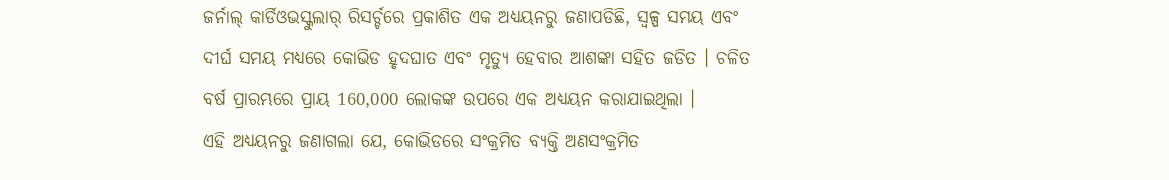ଜର୍ନାଲ୍ କାର୍ଡିଓଭସ୍କୁଲାର୍ ରିସର୍ଚ୍ଚରେ ପ୍ରକାଶିତ ଏକ ଅଧ୍ୟୟନରୁ ଜଣାପଡିଛି, ସ୍ୱଳ୍ପ ସମୟ ଏବଂ ଦୀର୍ଘ ସମୟ ମଧ୍ୟରେ କୋଭିଡ ହୃଦଘାତ ଏବଂ ମୃତ୍ୟୁ ହେବାର ଆଶଙ୍କା ସହିତ ଜଡିତ । ଚଳିତ ବର୍ଷ ପ୍ରାରମ୍ଭରେ ପ୍ରାୟ 160,000 ଲୋକଙ୍କ ଉପରେ ଏକ ଅଧ୍ୟୟନ କରାଯାଇଥିଲା ।
ଏହି ଅଧ୍ୟୟନରୁ ଜଣାଗଲା ଯେ, କୋଭିଡରେ ସଂକ୍ରମିତ ବ୍ୟକ୍ତି ଅଣସଂକ୍ରମିତ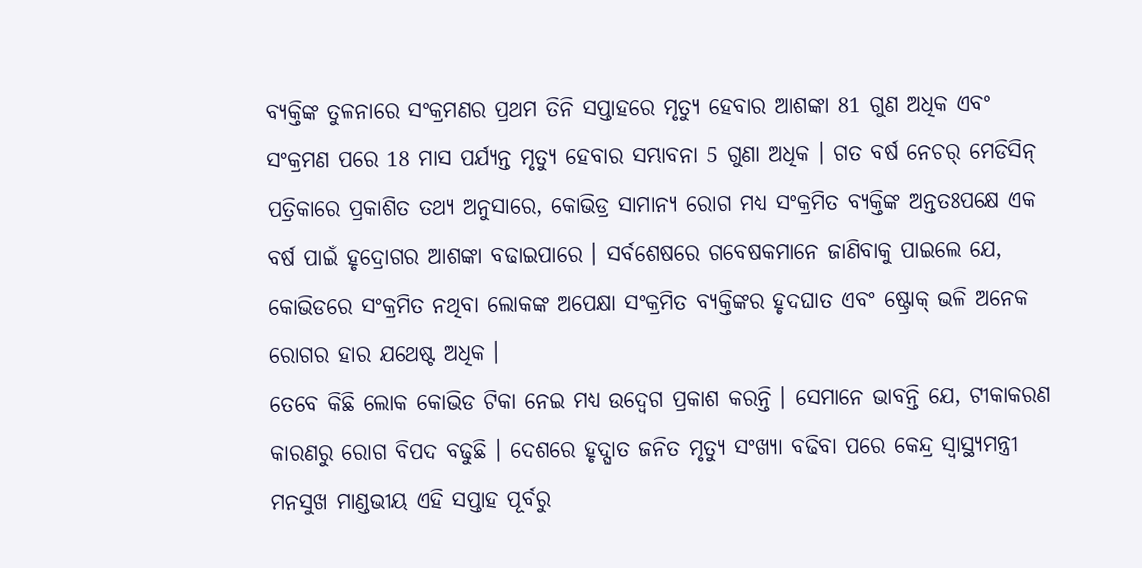ବ୍ୟକ୍ତିଙ୍କ ତୁଳନାରେ ସଂକ୍ରମଣର ପ୍ରଥମ ତିନି ସପ୍ତାହରେ ମୃତ୍ୟୁ ହେବାର ଆଶଙ୍କା 81 ଗୁଣ ଅଧିକ ଏବଂ ସଂକ୍ରମଣ ପରେ 18 ମାସ ପର୍ଯ୍ୟନ୍ତ ମୃତ୍ୟୁ ହେବାର ସମ୍ଭାବନା 5 ଗୁଣା ଅଧିକ । ଗତ ବର୍ଷ ନେଚର୍ ମେଡିସିନ୍ ପତ୍ରିକାରେ ପ୍ରକାଶିତ ତଥ୍ୟ ଅନୁସାରେ, କୋଭିଡ୍ର ସାମାନ୍ୟ ରୋଗ ମଧ୍ୟ ସଂକ୍ରମିତ ବ୍ୟକ୍ତିଙ୍କ ଅନ୍ତତଃପକ୍ଷେ ଏକ ବର୍ଷ ପାଇଁ ହୃଦ୍ରୋଗର ଆଶଙ୍କା ବଢାଇପାରେ । ସର୍ବଶେଷରେ ଗବେଷକମାନେ ଜାଣିବାକୁ ପାଇଲେ ଯେ, କୋଭିଡରେ ସଂକ୍ରମିତ ନଥିବା ଲୋକଙ୍କ ଅପେକ୍ଷା ସଂକ୍ରମିତ ବ୍ୟକ୍ତିଙ୍କର ହୃଦଘାତ ଏବଂ ଷ୍ଟ୍ରୋକ୍ ଭଳି ଅନେକ ରୋଗର ହାର ଯଥେଷ୍ଟ ଅଧିକ ।
ତେବେ କିଛି ଲୋକ କୋଭିଡ ଟିକା ନେଇ ମଧ୍ୟ ଉଦ୍ବେଗ ପ୍ରକାଶ କରନ୍ତି । ସେମାନେ ଭାବନ୍ତି ଯେ, ଟୀକାକରଣ କାରଣରୁ ରୋଗ ବିପଦ ବଢୁଛି । ଦେଶରେ ହୃଦ୍ଘାତ ଜନିତ ମୃତ୍ୟୁ ସଂଖ୍ୟା ବଢିବା ପରେ କେନ୍ଦ୍ର ସ୍ୱାସ୍ଥ୍ୟମନ୍ତ୍ରୀ ମନସୁଖ ମାଣ୍ଡଭୀୟ ଏହି ସପ୍ତାହ ପୂର୍ବରୁ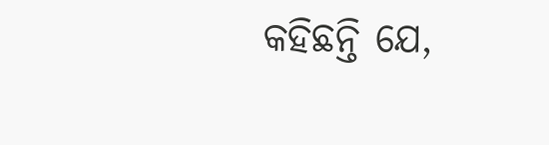କହିଛନ୍ତି ଯେ,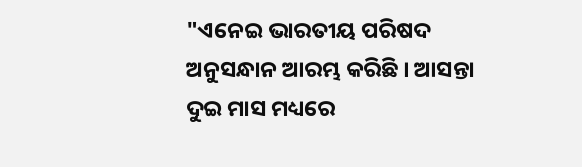"ଏନେଇ ଭାରତୀୟ ପରିଷଦ ଅନୁସନ୍ଧାନ ଆରମ୍ଭ କରିଛି । ଆସନ୍ତା ଦୁଇ ମାସ ମଧ୍ୟରେ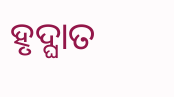ହୃଦ୍ଘାତ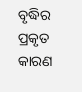ବୃଦ୍ଧିର ପ୍ରକୃତ କାରଣ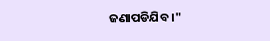ଜଣାପଡିଯିବ ।"